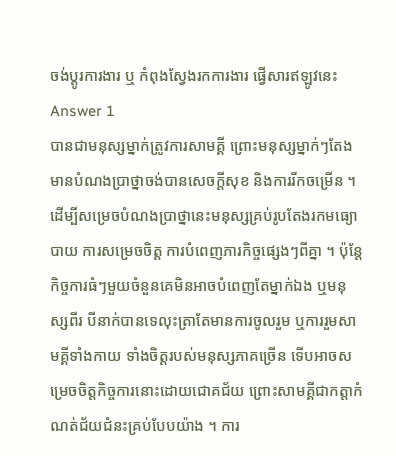ចង់ប្តូរការងារ ឬ កំពុងស្វែងរកការងារ ផ្វើសារឥឡូវនេះ
Answer 1
បានជាមនុស្សម្នាក់ត្រូវការសាមគ្គី ព្រោះមនុស្សម្នាក់ៗតែងមានបំណងប្រាថ្នាចង់បានសេចក្តីសុខ និងការរីកចម្រើន ។ ដើម្បីសម្រេចបំណងប្រាថ្នានេះមនុស្សគ្រប់រូបតែងរកមធ្យោបាយ ការសម្រេចចិត្ត ការបំពេញភារកិច្ចផ្សេងៗពីគ្នា ។ ប៉ុន្តែកិច្ចការធំៗមួយចំនួនគេមិនអាចបំពេញតែម្នាក់ឯង ឬមនុស្សពីរ បីនាក់បានទេលុះត្រាតែមានការចូលរួម ឬការរួមសាមគ្គីទាំងកាយ ទាំងចិត្តរបស់មនុស្សភាគច្រើន ទើបអាចសម្រេចចិត្តកិច្ចការនោះដោយជោគជ័យ ព្រោះសាមគ្គីជាកត្តាកំណត់ជ័យជំនះគ្រប់បែបយ៉ាង ។ ការ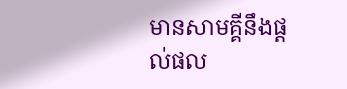មានសាមគ្គីនឹងផ្តល់ផល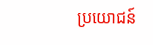ប្រយោជន៍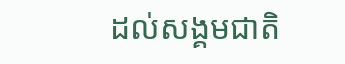ដល់សង្គមជាតិ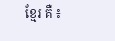ខ្មែរ គឺ ៖